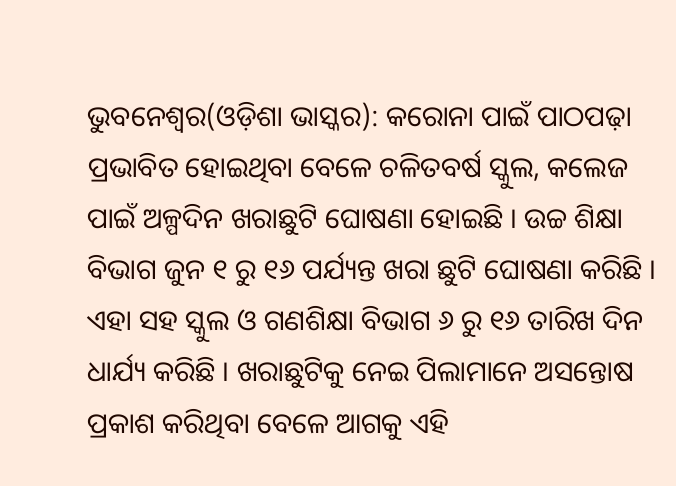ଭୁବନେଶ୍ୱର(ଓଡ଼ିଶା ଭାସ୍କର): କରୋନା ପାଇଁ ପାଠପଢ଼ା ପ୍ରଭାବିତ ହୋଇଥିବା ବେଳେ ଚଳିତବର୍ଷ ସ୍କୁଲ, କଲେଜ ପାଇଁ ଅଳ୍ପଦିନ ଖରାଛୁଟି ଘୋଷଣା ହୋଇଛି । ଉଚ୍ଚ ଶିକ୍ଷା ବିଭାଗ ଜୁନ ୧ ରୁ ୧୬ ପର୍ଯ୍ୟନ୍ତ ଖରା ଛୁଟି ଘୋଷଣା କରିଛି । ଏହା ସହ ସ୍କୁଲ ଓ ଗଣଶିକ୍ଷା ବିଭାଗ ୬ ରୁ ୧୬ ତାରିଖ ଦିନ ଧାର୍ଯ୍ୟ କରିଛି । ଖରାଛୁଟିକୁ ନେଇ ପିଲାମାନେ ଅସନ୍ତୋଷ ପ୍ରକାଶ କରିଥିବା ବେଳେ ଆଗକୁ ଏହି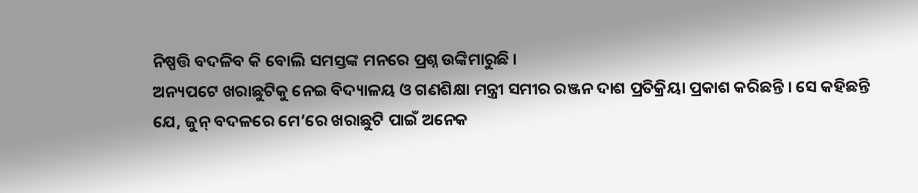ନିଷ୍ପତ୍ତି ବଦଳିବ କି ବୋଲି ସମସ୍ତଙ୍କ ମନରେ ପ୍ରଶ୍ନ ଉଙ୍କିମାରୁଛି ।
ଅନ୍ୟପଟେ ଖରାଛୁଟିକୁ ନେଇ ବିଦ୍ୟାଳୟ ଓ ଗଣଶିକ୍ଷା ମନ୍ତ୍ରୀ ସମୀର ରଞ୍ଜନ ଦାଶ ପ୍ରତିକ୍ରିୟା ପ୍ରକାଶ କରିଛନ୍ତି । ସେ କହିଛନ୍ତି ଯେ, ଜୁନ୍ ବଦଳରେ ମେ’ରେ ଖରାଛୁଟି ପାଇଁ ଅନେକ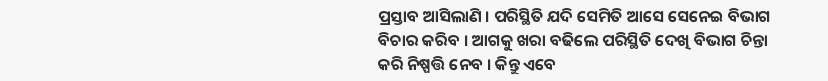ପ୍ରସ୍ତାବ ଆସିଲାଣି । ପରିସ୍ଥିତି ଯଦି ସେମିତି ଆସେ ସେନେଇ ବିଭାଗ ବିଚାର କରିବ । ଆଗକୁ ଖରା ବଢିଲେ ପରିସ୍ଥିତି ଦେଖି ବିଭାଗ ଚିନ୍ତା କରି ନିଷ୍ପତ୍ତି ନେବ । କିନ୍ତୁ ଏବେ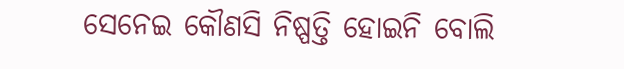ସେନେଇ କୌଣସି ନିଷ୍ପତ୍ତି ହୋଇନି ବୋଲି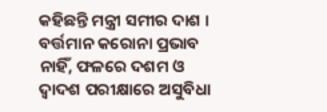କହିଛନ୍ତି ମନ୍ତ୍ରୀ ସମୀର ଦାଶ ।
ବର୍ତ୍ତମାନ କରୋନା ପ୍ରଭାବ ନାହିଁ, ଫଳରେ ଦଶମ ଓ ଦ୍ୱାଦଶ ପରୀକ୍ଷାରେ ଅସୁବିଧା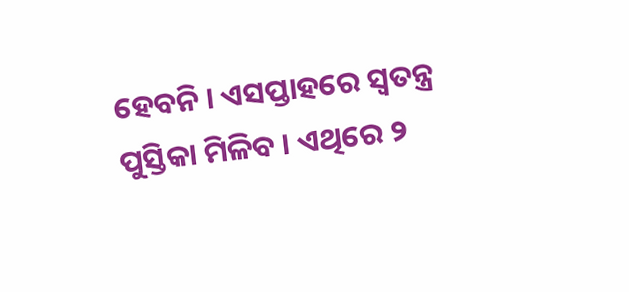ହେବନି । ଏସପ୍ତାହରେ ସ୍ୱତନ୍ତ୍ର ପୁସ୍ତିକା ମିଳିବ । ଏଥିରେ ୨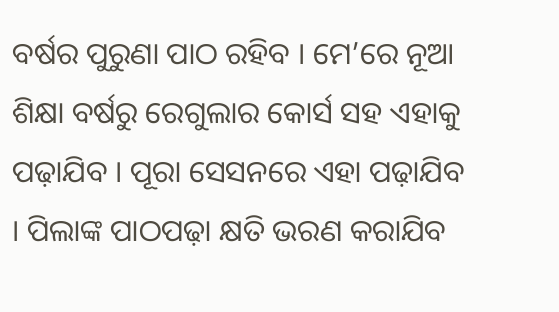ବର୍ଷର ପୁରୁଣା ପାଠ ରହିବ । ମେ’ରେ ନୂଆ ଶିକ୍ଷା ବର୍ଷରୁ ରେଗୁଲାର କୋର୍ସ ସହ ଏହାକୁ ପଢ଼ାଯିବ । ପୂରା ସେସନରେ ଏହା ପଢ଼ାଯିବ । ପିଲାଙ୍କ ପାଠପଢ଼ା କ୍ଷତି ଭରଣ କରାଯିବ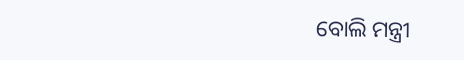ବୋଲି ମନ୍ତ୍ରୀ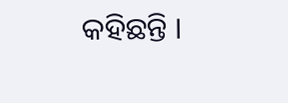କହିଛନ୍ତି ।